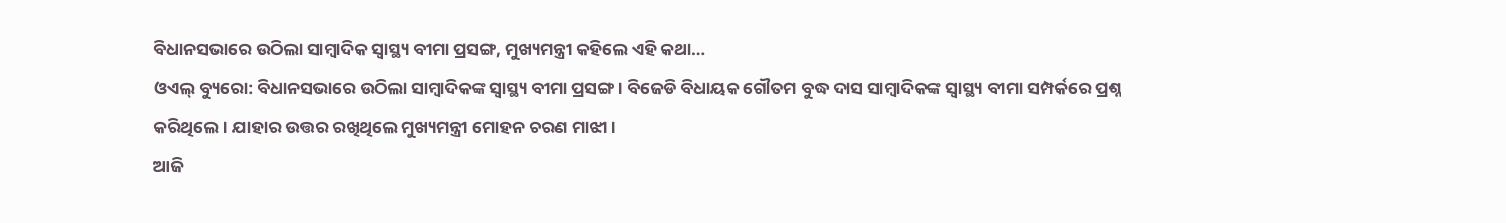ବିଧାନସଭାରେ ଉଠିଲା ସାମ୍ବାଦିକ ସ୍ବାସ୍ଥ୍ୟ ବୀମା ପ୍ରସଙ୍ଗ, ମୁଖ୍ୟମନ୍ତ୍ରୀ କହିଲେ ଏହି କଥା…
ଓଏଲ୍ ବ୍ୟୁରୋ: ବିଧାନସଭାରେ ଉଠିଲା ସାମ୍ବାଦିକଙ୍କ ସ୍ବାସ୍ଥ୍ୟ ବୀମା ପ୍ରସଙ୍ଗ। ବିଜେଡି ବିଧାୟକ ଗୌତମ ବୁଦ୍ଧ ଦାସ ସାମ୍ବାଦିକଙ୍କ ସ୍ବାସ୍ଥ୍ୟ ବୀମା ସମ୍ପର୍କରେ ପ୍ରଶ୍ନ କରିଥିଲେ। ଯାହାର ଉତ୍ତର ରଖିଥିଲେ ମୁଖ୍ୟମନ୍ତ୍ରୀ ମୋହନ ଚରଣ ମାଝୀ।
ଆଜି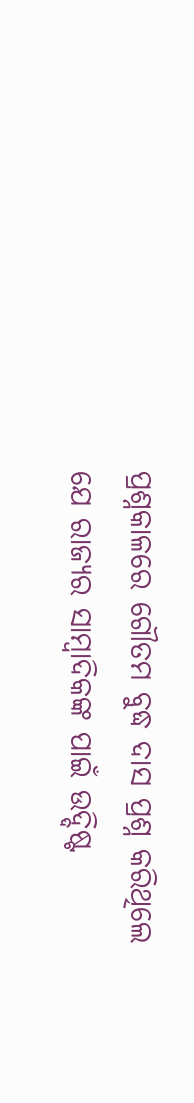ପ୍ରଶ୍ନକାଳରେ ଗୌତମ ବୁଦ୍ଧ ଦାସ ପ୍ରଶ୍ନ କରିଥିଲେ ଯେ ରାଜ୍ୟର ସାମ୍ବାଦିକଙ୍କ ପାଇଁ ଉଦ୍ଦିଷ୍ଟ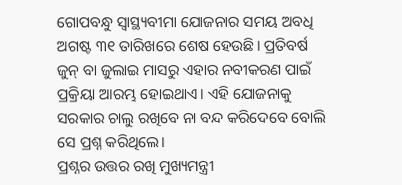ଗୋପବନ୍ଧୁ ସ୍ବାସ୍ଥ୍ୟବୀମା ଯୋଜନାର ସମୟ ଅବଧି ଅଗଷ୍ଟ ୩୧ ତାରିଖରେ ଶେଷ ହେଉଛି। ପ୍ରତିବର୍ଷ ଜୁନ୍ ବା ଜୁଲାଇ ମାସରୁ ଏହାର ନବୀକରଣ ପାଇଁ ପ୍ରକ୍ରିୟା ଆରମ୍ଭ ହୋଇଥାଏ। ଏହି ଯୋଜନାକୁ ସରକାର ଚାଲୁ ରଖିବେ ନା ବନ୍ଦ କରିଦେବେ ବୋଲି ସେ ପ୍ରଶ୍ନ କରିଥିଲେ।
ପ୍ରଶ୍ନର ଉତ୍ତର ରଖି ମୁଖ୍ୟମନ୍ତ୍ରୀ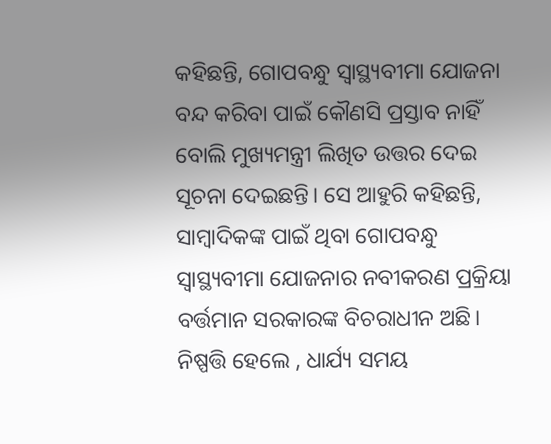କହିଛନ୍ତି, ଗୋପବନ୍ଧୁ ସ୍ବାସ୍ଥ୍ୟବୀମା ଯୋଜନା ବନ୍ଦ କରିବା ପାଇଁ କୌଣସି ପ୍ରସ୍ତାବ ନାହିଁ ବୋଲି ମୁଖ୍ୟମନ୍ତ୍ରୀ ଲିଖିତ ଉତ୍ତର ଦେଇ ସୂଚନା ଦେଇଛନ୍ତି। ସେ ଆହୁରି କହିଛନ୍ତି, ସାମ୍ବାଦିକଙ୍କ ପାଇଁ ଥିବା ଗୋପବନ୍ଧୁ ସ୍ବାସ୍ଥ୍ୟବୀମା ଯୋଜନାର ନବୀକରଣ ପ୍ରକ୍ରିୟା ବର୍ତ୍ତମାନ ସରକାରଙ୍କ ବିଚରାଧୀନ ଅଛି। ନିଷ୍ପତ୍ତି ହେଲେ , ଧାର୍ଯ୍ୟ ସମୟ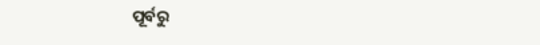ପୂର୍ବରୁ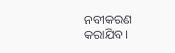ନବୀକରଣ କରାଯିବ।